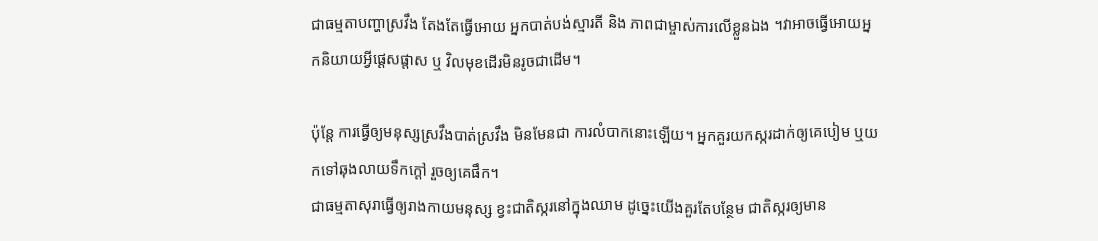ជាធម្មតាបញ្ហាស្រវឹង តែងតែធ្វើអោយ អ្នកបាត់បង់ស្មារតី និង ភាពជាម្ចាស់ការលើខ្លួនឯង ។វាអាចធ្វើអោយអ្នកនិយាយអ្វីផ្តេសផ្តាស ឬ វិលមុខដើរមិនរូចជាដើម។

ប៉ុន្តែ ការធ្វើឲ្យមនុស្សស្រវឹងបាត់ស្រវឹង មិនមែនជា ការលំបាកនោះឡើយ។ អ្នកគួរយកស្ករដាក់ឲ្យគេបៀម ឬយកទៅឆុងលាយទឹកក្តៅ រួចឲ្យគេផឹក។
ជាធម្មតាសុរាធ្វើឲ្យរាងកាយមនុស្ស ខ្វះជាតិស្ករនៅក្នុងឈាម ដូច្នេះយើងគួរតែបន្ថែម ជាតិស្ករឲ្យមាន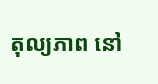តុល្យភាព នៅ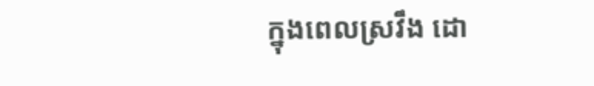ក្នុងពេលស្រវឹង ដោ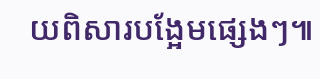យពិសារបង្អែមផ្សេងៗ៕